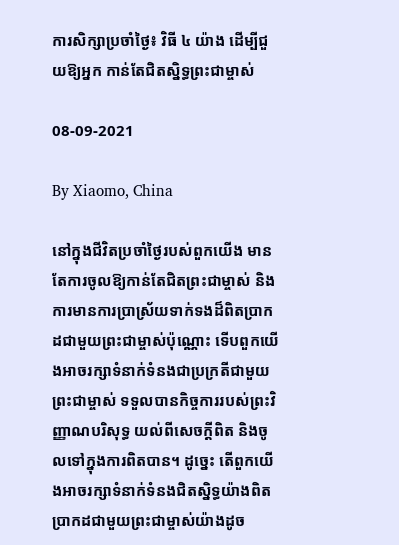ការសិក្សាប្រចាំថ្ងៃ៖ វិធី ៤ យ៉ាង ដើម្បីជួយឱ្យអ្នក កាន់តែជិតស្និទ្ធព្រះជាម្ចាស់

08-09-2021

By Xiaomo, China

នៅក្នុងជីវិតប្រចាំថ្ងៃរបស់ពួកយើង មានតែការចូលឱ្យកាន់តែជិតព្រះជាម្ចាស់ និងការមានការប្រាស្រ័យទាក់ទងដ៏ពិតប្រាកដជាមួយព្រះជាម្ចាស់ប៉ុណ្ណោះ ទើបពួកយើងអាចរក្សាទំនាក់ទំនងជាប្រក្រតីជាមួយព្រះជាម្ចាស់ ទទួលបានកិច្ចការរបស់ព្រះវិញ្ញាណបរិសុទ្ធ យល់ពីសេចក្ដីពិត និងចូលទៅក្នុងការពិតបាន។ ដូច្នេះ តើពួកយើងអាចរក្សាទំនាក់ទំនងជិតស្និទ្ធយ៉ាងពិតប្រាកដជាមួយព្រះជាម្ចាស់យ៉ាងដូច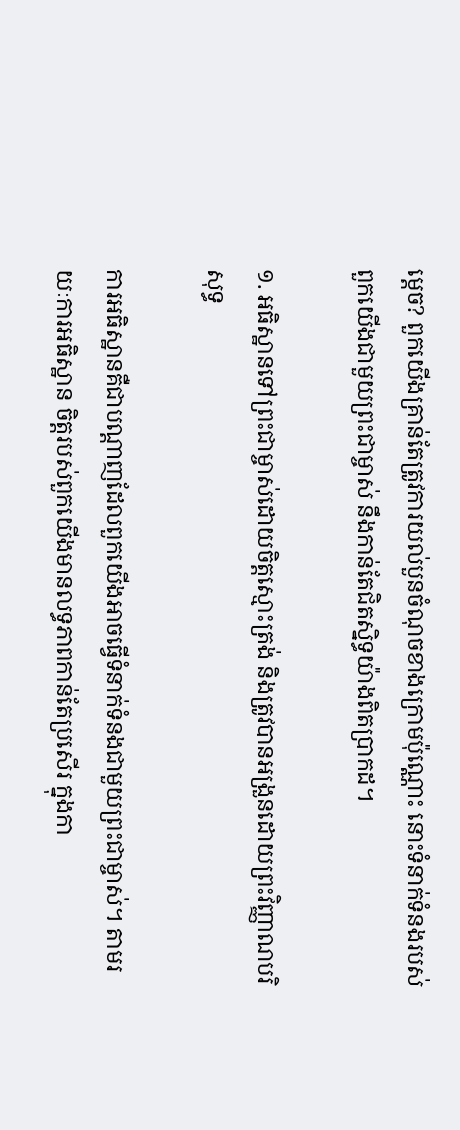ម្ដេច? ពួកយើងគ្រាន់តែត្រូវការយល់បួនចំណុចខាងក្រោមប៉ុណ្ណោះ នោះទំនាក់ទំនងរបស់ពួកយើងជាមួយព្រះជាម្ចាស់ នឹងកាន់តែជិតស្និទ្ធយ៉ាងពិតប្រាកដ។

១. អធិស្ឋានទៅព្រះជាម្ចាស់ដោយចិត្តស្មោះត្រង់ និងត្រូវបានអង្រួនដោយព្រះវិញ្ញាណបរិសុទ្ធ

ការអធិស្ឋានគឺជាបណ្ដាញដែលពួកយើងអាចធ្វើទំនាក់ទំនងជាមួយព្រះជាម្ចាស់។ តាមរយៈការអធិស្ឋាន ចិត្តរបស់ពួកយើងមានលទ្ធភាពកាន់តែប្រសើរ ក្នុងកា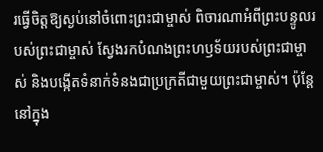រធ្វើចិត្តឱ្យស្ងប់នៅចំពោះព្រះជាម្ចាស់ ពិចារណាអំពីព្រះបន្ទូលរបស់ព្រះជាម្ចាស់ ស្វែងរកបំណងព្រះហឫទ័យរបស់ព្រះជាម្ចាស់ និងបង្កើតទំនាក់ទំនងជាប្រក្រតីជាមួយព្រះជាម្ចាស់។ ប៉ុន្តែនៅក្នុង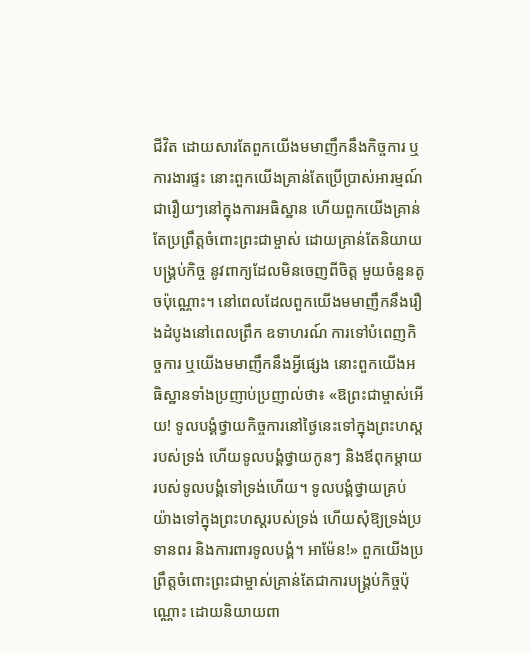ជីវិត ដោយសារតែពួកយើងមមាញឹកនឹងកិច្ចការ ឬការងារផ្ទះ នោះពួកយើងគ្រាន់តែប្រើប្រាស់អារម្មណ៍ជារឿយៗនៅក្នុងការអធិស្ឋាន ហើយពួកយើងគ្រាន់តែប្រព្រឹត្តចំពោះព្រះជាម្ចាស់ ដោយគ្រាន់តែនិយាយបង្គ្រប់កិច្ច នូវពាក្យដែលមិនចេញពីចិត្ត មួយចំនួនតូចប៉ុណ្ណោះ។ នៅពេលដែលពួកយើងមមាញឹកនឹងរឿងដំបូងនៅពេលព្រឹក ឧទាហរណ៍ ការទៅបំពេញកិច្ចការ ឬយើងមមាញឹកនឹងអ្វីផ្សេង នោះពួកយើងអធិស្ឋានទាំងប្រញាប់ប្រញាល់ថា៖ «ឱព្រះជាម្ចាស់អើយ! ទូលបង្គំថ្វាយកិច្ចការនៅថ្ងៃនេះទៅក្នុងព្រះហស្ដរបស់ទ្រង់ ហើយទូលបង្គំថ្វាយកូនៗ និងឪពុកម្ដាយរបស់ទូលបង្គំទៅទ្រង់ហើយ។ ទូលបង្គំថ្វាយគ្រប់យ៉ាងទៅក្នុងព្រះហស្ដរបស់ទ្រង់ ហើយសុំឱ្យទ្រង់ប្រទានពរ និងការពារទូលបង្គំ។ អាម៉ែន!» ពួកយើងប្រព្រឹត្តចំពោះព្រះជាម្ចាស់គ្រាន់តែជាការបង្គ្រប់កិច្ចប៉ុណ្ណោះ ដោយនិយាយពា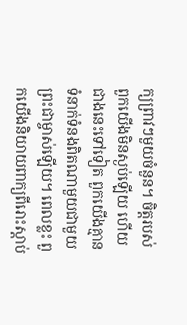ក្យព្រាវៗមួយចំនួន។ ចិត្តរបស់ពួកយើងមិនស្ងប់ឡើយ ហើយជាងនេះទៅទៀត ពួកយើងគ្មានទំនាក់ទំនងពិតណាមួយជាមួយព្រះជាម្ចាស់ឡើយ។ ពេលខ្លះ ពួកយើងនិយាយពាក្យពីរោះស្ដាប់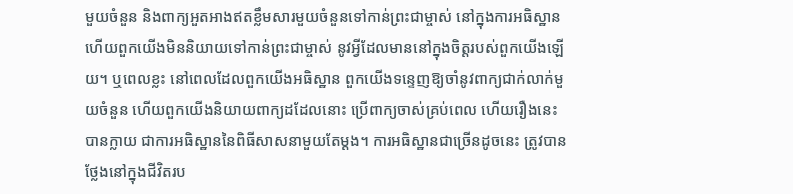មួយចំនួន និងពាក្យអួតអាងឥតខ្លឹមសារមួយចំនួនទៅកាន់ព្រះជាម្ចាស់ នៅក្នុងការអធិស្ឋាន ហើយពួកយើងមិននិយាយទៅកាន់ព្រះជាម្ចាស់ នូវអ្វីដែលមាននៅក្នុងចិត្តរបស់ពួកយើងឡើយ។ ឬពេលខ្លះ នៅពេលដែលពួកយើងអធិស្ឋាន ពួកយើងទន្ទេញឱ្យចាំនូវពាក្យជាក់លាក់មួយចំនួន ហើយពួកយើងនិយាយពាក្យដដែលនោះ ប្រើពាក្យចាស់គ្រប់ពេល ហើយរឿងនេះបានក្លាយ ជាការអធិស្ឋាននៃពិធីសាសនាមួយតែម្ដង។ ការអធិស្ឋានជាច្រើនដូចនេះ ត្រូវបានថ្លែងនៅក្នុងជីវិតរប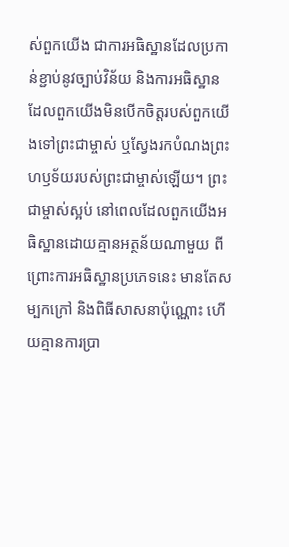ស់ពួកយើង ជាការអធិស្ឋានដែលប្រកាន់ខ្ជាប់នូវច្បាប់វិន័យ និងការអធិស្ឋានដែលពួកយើងមិនបើកចិត្តរបស់ពួកយើងទៅព្រះជាម្ចាស់ ឬស្វែងរកបំណងព្រះហឫទ័យរបស់ព្រះជាម្ចាស់ឡើយ។ ព្រះជាម្ចាស់ស្អប់ នៅពេលដែលពួកយើងអធិស្ឋានដោយគ្មានអត្ថន័យណាមួយ ពីព្រោះការអធិស្ឋានប្រភេទនេះ មានតែសម្បកក្រៅ និងពិធីសាសនាប៉ុណ្ណោះ ហើយគ្មានការប្រា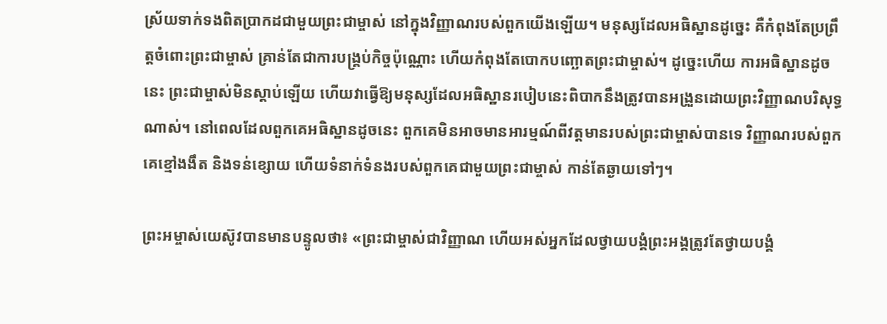ស្រ័យទាក់ទងពិតប្រាកដជាមួយព្រះជាម្ចាស់ នៅក្នុងវិញ្ញាណរបស់ពួកយើងឡើយ។ មនុស្សដែលអធិស្ឋានដូច្នេះ គឺកំពុងតែប្រព្រឹត្តចំពោះព្រះជាម្ចាស់ គ្រាន់តែជាការបង្គ្រប់កិច្ចប៉ុណ្ណោះ ហើយកំពុងតែបោកបញ្ឆោតព្រះជាម្ចាស់។ ដូច្នេះហើយ ការអធិស្ឋានដូចនេះ ព្រះជាម្ចាស់មិនស្ដាប់ឡើយ ហើយវាធ្វើឱ្យមនុស្សដែលអធិស្ឋានរបៀបនេះពិបាកនឹងត្រូវបានអង្រួនដោយព្រះវិញ្ញាណបរិសុទ្ធណាស់។ នៅពេលដែលពួកគេអធិស្ឋានដូចនេះ ពួកគេមិនអាចមានអារម្មណ៍ពីវត្តមានរបស់ព្រះជាម្ចាស់បានទេ វិញ្ញាណរបស់ពួកគេខ្មៅងងឹត និងទន់ខ្សោយ ហើយទំនាក់ទំនងរបស់ពួកគេជាមួយព្រះជាម្ចាស់ កាន់តែឆ្ងាយទៅៗ។

ព្រះអម្ចាស់យេស៊ូវបានមានបន្ទូលថា៖ «ព្រះជាម្ចាស់ជាវិញ្ញាណ ហើយអស់អ្នកដែលថ្វាយបង្គំព្រះអង្គត្រូវតែថ្វាយបង្គំ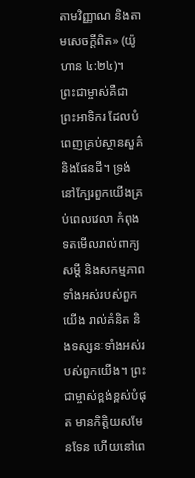តាមវិញ្ញាណ និងតាមសេចក្ដីពិត» (យ៉ូហាន ៤:២៤)។ ព្រះជាម្ចាស់គឺជាព្រះអាទិករ ដែលបំពេញគ្រប់ស្ថានសួគ៌ និងផែនដី។ ទ្រង់នៅក្បែរពួកយើងគ្រប់ពេលវេលា កំពុងទតមើលរាល់ពាក្យសម្ដី និងសកម្មភាពទាំងអស់របស់ពួកយើង រាល់គំនិត និងទស្សនៈទាំងអស់របស់ពួកយើង។ ព្រះជាម្ចាស់ខ្ពង់ខ្ពស់បំផុត មានកិត្តិយសមែនទែន ហើយនៅពេ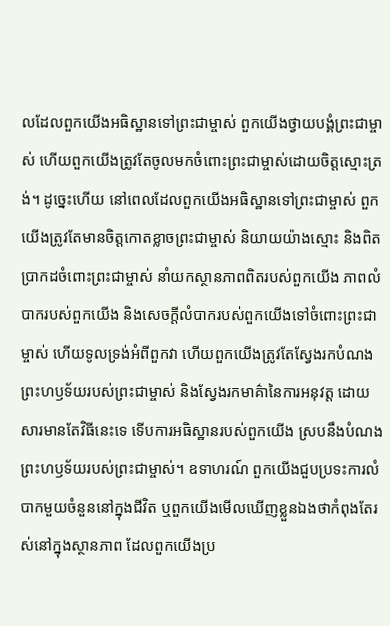លដែលពួកយើងអធិស្ឋានទៅព្រះជាម្ចាស់ ពួកយើងថ្វាយបង្គំព្រះជាម្ចាស់ ហើយពួកយើងត្រូវតែចូលមកចំពោះព្រះជាម្ចាស់ដោយចិត្តស្មោះត្រង់។ ដូច្នេះហើយ នៅពេលដែលពួកយើងអធិស្ឋានទៅព្រះជាម្ចាស់ ពួកយើងត្រូវតែមានចិត្តកោតខ្លាចព្រះជាម្ចាស់ និយាយយ៉ាងស្មោះ និងពិតប្រាកដចំពោះព្រះជាម្ចាស់ នាំយកស្ថានភាពពិតរបស់ពួកយើង ភាពលំបាករបស់ពួកយើង និងសេចក្ដីលំបាករបស់ពួកយើងទៅចំពោះព្រះជាម្ចាស់ ហើយទូលទ្រង់អំពីពួកវា ហើយពួកយើងត្រូវតែស្វែងរកបំណងព្រះហឫទ័យរបស់ព្រះជាម្ចាស់ និងស្វែងរកមាគ៌ានៃការអនុវត្ត ដោយសារមានតែវិធីនេះទេ ទើបការអធិស្ឋានរបស់ពួកយើង ស្របនឹងបំណងព្រះហឫទ័យរបស់ព្រះជាម្ចាស់។ ឧទាហរណ៍ ពួកយើងជួបប្រទះការលំបាកមួយចំនួននៅក្នុងជីវិត ឬពួកយើងមើលឃើញខ្លួនឯងថាកំពុងតែរស់នៅក្នុងស្ថានភាព ដែលពួកយើងប្រ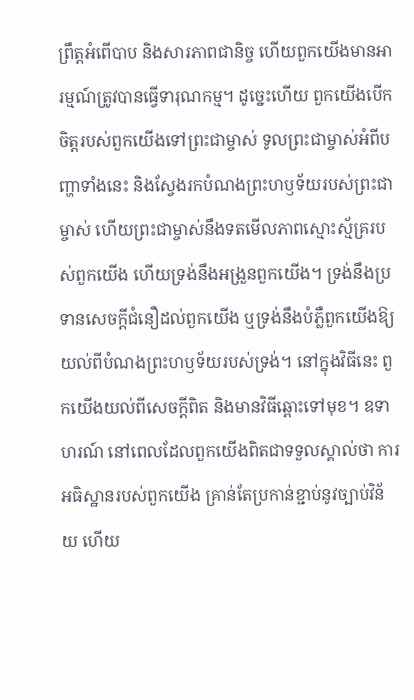ព្រឹត្តអំពើបាប និងសារភាពជានិច្ច ហើយពួកយើងមានអារម្មណ៍ត្រូវបានធ្វើទារុណកម្ម។ ដូច្នេះហើយ ពួកយើងបើកចិត្តរបស់ពួកយើងទៅព្រះជាម្ចាស់ ទូលព្រះជាម្ចាស់អំពីបញ្ហាទាំងនេះ និងស្វែងរកបំណងព្រះហឫទ័យរបស់ព្រះជាម្ចាស់ ហើយព្រះជាម្ចាស់នឹងទតមើលភាពស្មោះស្ម័គ្ររបស់ពួកយើង ហើយទ្រង់នឹងអង្រួនពួកយើង។ ទ្រង់នឹងប្រទានសេចក្ដីជំនឿដល់ពួកយើង ឬទ្រង់នឹងបំភ្លឺពួកយើងឱ្យយល់ពីបំណងព្រះហឫទ័យរបស់ទ្រង់។ នៅក្នុងវិធីនេះ ពួកយើងយល់ពីសេចក្ដីពិត និងមានវិធីឆ្ពោះទៅមុខ។ ឧទាហរណ៍ នៅពេលដែលពួកយើងពិតជាទទួលស្គាល់ថា ការអធិស្ឋានរបស់ពួកយើង គ្រាន់តែប្រកាន់ខ្ជាប់នូវច្បាប់វិន័យ ហើយ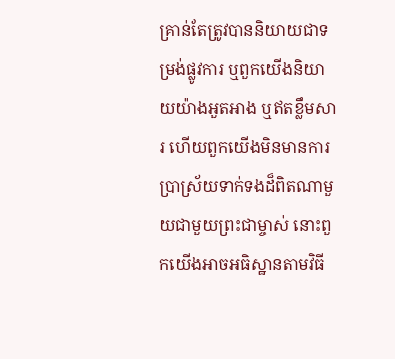គ្រាន់តែត្រូវបាននិយាយជាទម្រង់ផ្លូវការ ឬពួកយើងនិយាយយ៉ាងអួតអាង ឬឥតខ្លឹមសារ ហើយពួកយើងមិនមានការប្រាស្រ័យទាក់ទងដ៏ពិតណាមួយជាមួយព្រះជាម្ចាស់ នោះពួកយើងអាចអធិស្ឋានតាមវិធី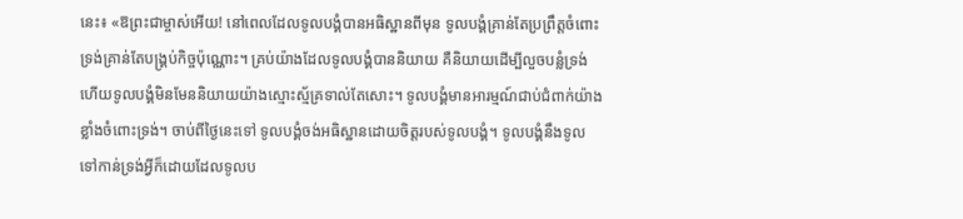នេះ៖ «ឱព្រះជាម្ចាស់អើយ! នៅពេលដែលទូលបង្គំបានអធិស្ឋានពីមុន ទូលបង្គំគ្រាន់តែប្រព្រឹត្តចំពោះទ្រង់គ្រាន់តែបង្គ្រប់កិច្ចប៉ុណ្ណោះ។ គ្រប់យ៉ាងដែលទូលបង្គំបាននិយាយ គឺនិយាយដើម្បីលួចបន្លំទ្រង់ ហើយទូលបង្គំមិនមែននិយាយយ៉ាងស្មោះស្ម័គ្រទាល់តែសោះ។ ទូលបង្គំមានអារម្មណ៍ជាប់ជំពាក់យ៉ាងខ្លាំងចំពោះទ្រង់។ ចាប់ពីថ្ងៃនេះទៅ ទូលបង្គំចង់អធិស្ឋានដោយចិត្តរបស់ទូលបង្គំ។ ទូលបង្គំនឹងទូលទៅកាន់ទ្រង់អ្វីក៏ដោយដែលទូលប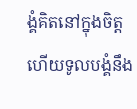ង្គំគិតនៅក្នុងចិត្ត ហើយទូលបង្គំនឹង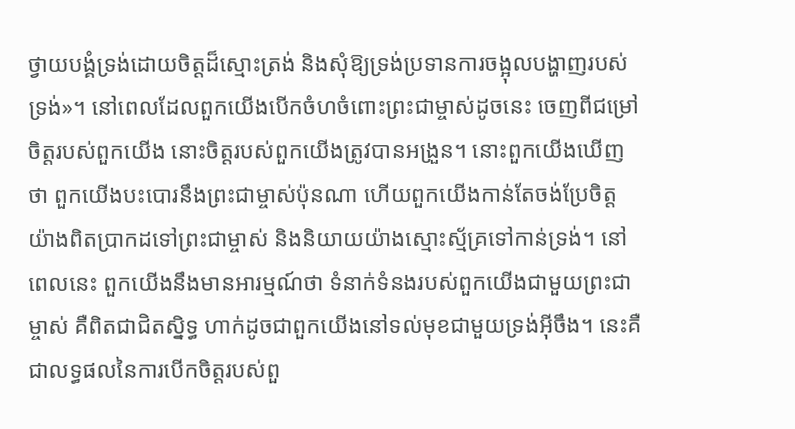ថ្វាយបង្គំទ្រង់ដោយចិត្តដ៏ស្មោះត្រង់ និងសុំឱ្យទ្រង់ប្រទានការចង្អុលបង្ហាញរបស់ទ្រង់»។ នៅពេលដែលពួកយើងបើកចំហចំពោះព្រះជាម្ចាស់ដូចនេះ ចេញពីជម្រៅចិត្តរបស់ពួកយើង នោះចិត្តរបស់ពួកយើងត្រូវបានអង្រួន។ នោះពួកយើងឃើញថា ពួកយើងបះបោរនឹងព្រះជាម្ចាស់ប៉ុនណា ហើយពួកយើងកាន់តែចង់ប្រែចិត្តយ៉ាងពិតប្រាកដទៅព្រះជាម្ចាស់ និងនិយាយយ៉ាងស្មោះស្ម័គ្រទៅកាន់ទ្រង់។ នៅពេលនេះ ពួកយើងនឹងមានអារម្មណ៍ថា ទំនាក់ទំនងរបស់ពួកយើងជាមួយព្រះជាម្ចាស់ គឺពិតជាជិតស្និទ្ធ ហាក់ដូចជាពួកយើងនៅទល់មុខជាមួយទ្រង់អ៊ីចឹង។ នេះគឺជាលទ្ធផលនៃការបើកចិត្តរបស់ពួ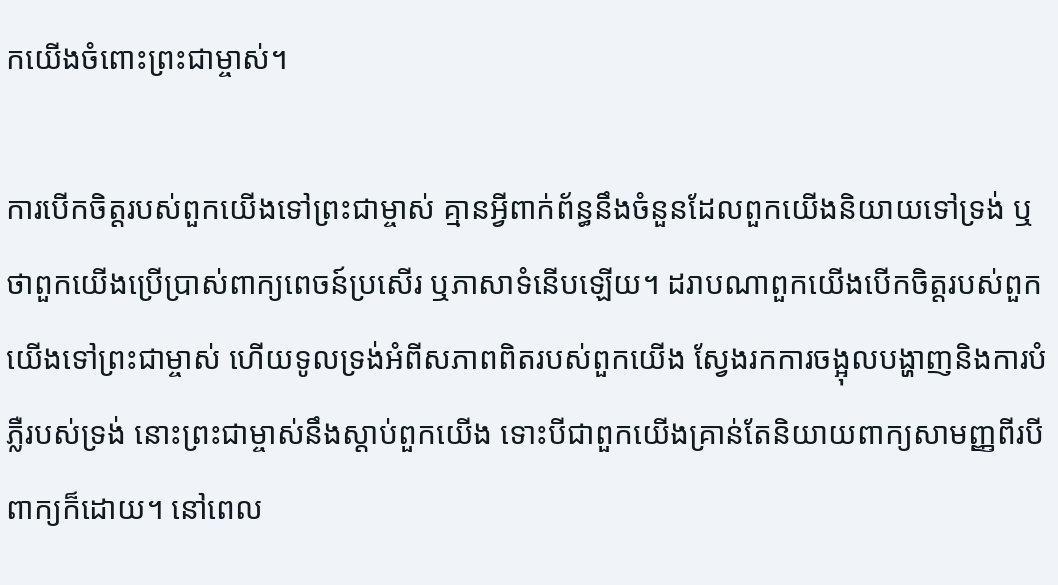កយើងចំពោះព្រះជាម្ចាស់។

ការបើកចិត្តរបស់ពួកយើងទៅព្រះជាម្ចាស់ គ្មានអ្វីពាក់ព័ន្ធនឹងចំនួនដែលពួកយើងនិយាយទៅទ្រង់ ឬថាពួកយើងប្រើប្រាស់ពាក្យពេចន៍ប្រសើរ ឬភាសាទំនើបឡើយ។ ដរាបណាពួកយើងបើកចិត្តរបស់ពួកយើងទៅព្រះជាម្ចាស់ ហើយទូលទ្រង់អំពីសភាពពិតរបស់ពួកយើង ស្វែងរកការចង្អុលបង្ហាញនិងការបំភ្លឺរបស់ទ្រង់ នោះព្រះជាម្ចាស់នឹងស្ដាប់ពួកយើង ទោះបីជាពួកយើងគ្រាន់តែនិយាយពាក្យសាមញ្ញពីរបីពាក្យក៏ដោយ។ នៅពេល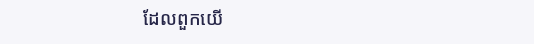ដែលពួកយើ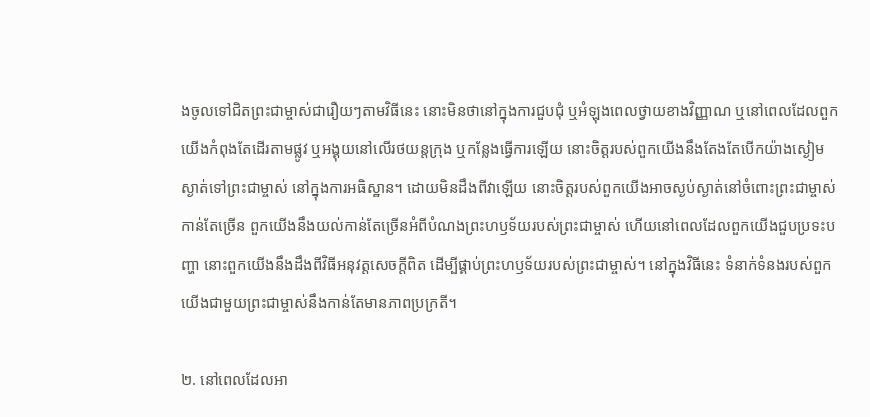ងចូលទៅជិតព្រះជាម្ចាស់ជារឿយៗតាមវិធីនេះ នោះមិនថានៅក្នុងការជួបជុំ ឬអំឡុងពេលថ្វាយខាងវិញ្ញាណ ឬនៅពេលដែលពួកយើងកំពុងតែដើរតាមផ្លូវ ឬអង្គុយនៅលើរថយន្តក្រុង ឬកន្លែងធ្វើការឡើយ នោះចិត្តរបស់ពួកយើងនឹងតែងតែបើកយ៉ាងស្ងៀមស្ងាត់ទៅព្រះជាម្ចាស់ នៅក្នុងការអធិស្ឋាន។ ដោយមិនដឹងពីវាឡើយ នោះចិត្តរបស់ពួកយើងអាចស្ងប់ស្ងាត់នៅចំពោះព្រះជាម្ចាស់កាន់តែច្រើន ពួកយើងនឹងយល់កាន់តែច្រើនអំពីបំណងព្រះហឫទ័យរបស់ព្រះជាម្ចាស់ ហើយនៅពេលដែលពួកយើងជួបប្រទះបញ្ហា នោះពួកយើងនឹងដឹងពីវិធីអនុវត្តសេចក្ដីពិត ដើម្បីផ្គាប់ព្រះហឫទ័យរបស់ព្រះជាម្ចាស់។ នៅក្នុងវិធីនេះ ទំនាក់ទំនងរបស់ពួកយើងជាមួយព្រះជាម្ចាស់នឹងកាន់តែមានភាពប្រក្រតី។

២. នៅពេលដែលអា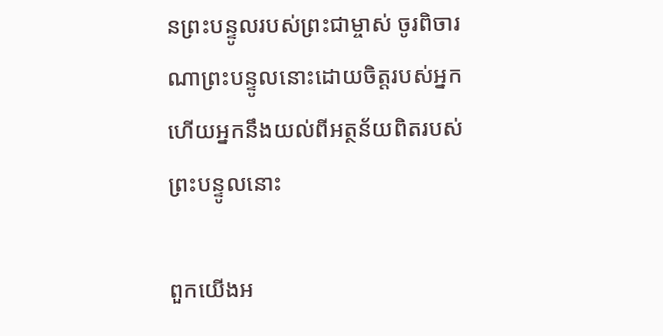នព្រះបន្ទូលរបស់ព្រះជាម្ចាស់ ចូរពិចារណាព្រះបន្ទូលនោះដោយចិត្តរបស់អ្នក ហើយអ្នកនឹងយល់ពីអត្ថន័យពិតរបស់ព្រះបន្ទូលនោះ

ពួកយើងអ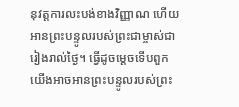នុវត្តការលះបង់ខាងវិញ្ញាណ ហើយអានព្រះបន្ទូលរបស់ព្រះជាម្ចាស់ជារៀងរាល់ថ្ងៃ។ ធ្វើដូចម្ដេចទើបពួកយើងអាចអានព្រះបន្ទូលរបស់ព្រះ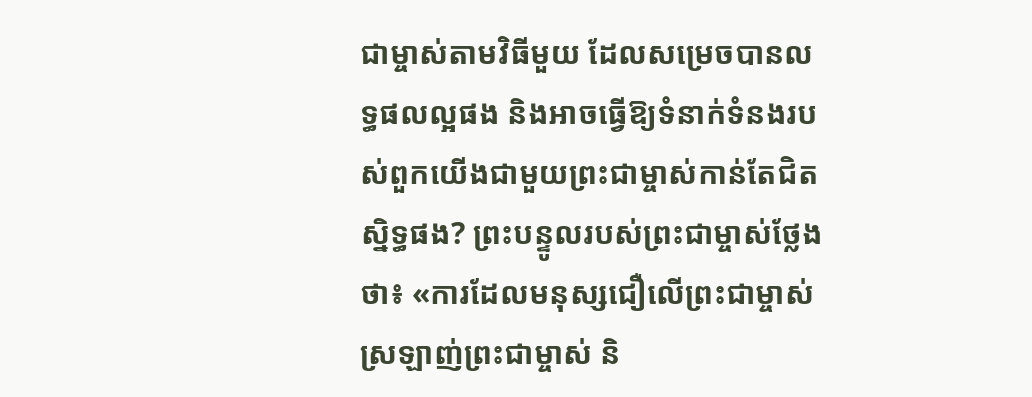ជាម្ចាស់តាមវិធីមួយ ដែលសម្រេចបានលទ្ធផលល្អផង និងអាចធ្វើឱ្យទំនាក់ទំនងរបស់ពួកយើងជាមួយព្រះជាម្ចាស់កាន់តែជិតស្និទ្ធផង? ព្រះបន្ទូលរបស់ព្រះជាម្ចាស់ថ្លែងថា៖ «ការដែលមនុស្សជឿលើព្រះជាម្ចាស់ ស្រឡាញ់ព្រះជាម្ចាស់ និ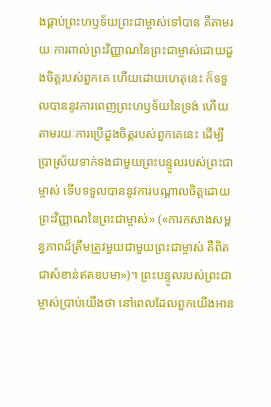ងផ្គាប់ព្រះហឫទ័យព្រះជាម្ចាស់ទៅបាន គឺតាមរយៈការពាល់ព្រះវិញ្ញាណនៃព្រះជាម្ចាស់ដោយដួងចិត្តរបស់ពួកគេ ហើយដោយហេតុនេះ ក៏ទទួលបាននូវការពេញព្រះហឫទ័យនៃទ្រង់ ហើយតាមរយៈការប្រើដួងចិត្តរបស់ពួកគេនេះ ដើម្បីប្រាស្រ័យទាក់ទងជាមួយព្រះបន្ទូលរបស់ព្រះជាម្ចាស់ ទើបទទួលបាននូវការបណ្ដាលចិត្តដោយព្រះវិញ្ញាណនៃព្រះជាម្ចាស់» («ការកសាងសម្ពន្ធភាពដ៏ត្រឹមត្រូវមួយជាមួយព្រះជាម្ចាស់ គឺពិតជាសំខាន់ឥតឧបមា»)។ ព្រះបន្ទូលរបស់ព្រះជាម្ចាស់ប្រាប់យើងថា នៅពេលដែលពួកយើងអាន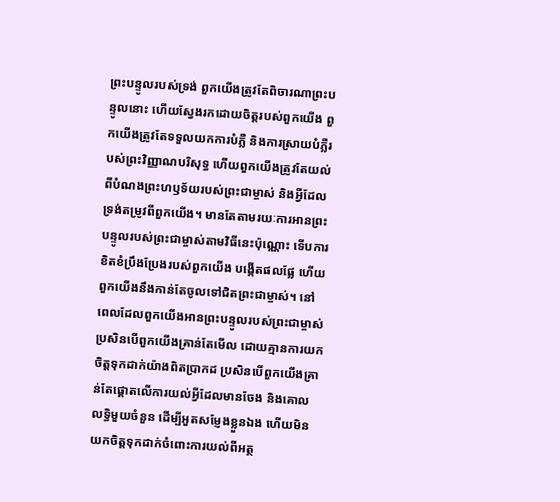ព្រះបន្ទូលរបស់ទ្រង់ ពួកយើងត្រូវតែពិចារណាព្រះបន្ទូលនោះ ហើយស្វែងរកដោយចិត្តរបស់ពួកយើង ពួកយើងត្រូវតែទទួលយកការបំភ្លឺ និងការស្រាយបំភ្លឺរបស់ព្រះវិញ្ញាណបរិសុទ្ធ ហើយពួកយើងត្រូវតែយល់ពីបំណងព្រះហឫទ័យរបស់ព្រះជាម្ចាស់ និងអ្វីដែលទ្រង់តម្រូវពីពួកយើង។ មានតែតាមរយៈការអានព្រះបន្ទូលរបស់ព្រះជាម្ចាស់តាមវិធីនេះប៉ុណ្ណោះ ទើបការខិតខំប្រឹងប្រែងរបស់ពួកយើង បង្កើតផលផ្លែ ហើយពួកយើងនឹងកាន់តែចូលទៅជិតព្រះជាម្ចាស់។ នៅពេលដែលពួកយើងអានព្រះបន្ទូលរបស់ព្រះជាម្ចាស់ ប្រសិនបើពួកយើងគ្រាន់តែមើល ដោយគ្មានការយកចិត្តទុកដាក់យ៉ាងពិតប្រាកដ ប្រសិនបើពួកយើងគ្រាន់តែផ្ដោតលើការយល់អ្វីដែលមានចែង និងគោលលទ្ធិមួយចំនួន ដើម្បីអួតសម្ញែងខ្លួនឯង ហើយមិនយកចិត្តទុកដាក់ចំពោះការយល់ពីអត្ថ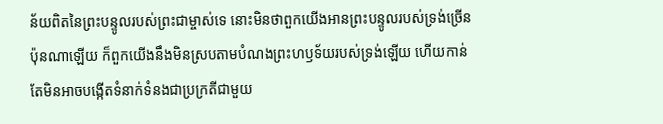ន័យពិតនៃព្រះបន្ទូលរបស់ព្រះជាម្ចាស់ទេ នោះមិនថាពួកយើងអានព្រះបន្ទូលរបស់ទ្រង់ច្រើនប៉ុនណាឡើយ ក៏ពួកយើងនឹងមិនស្របតាមបំណងព្រះហឫទ័យរបស់ទ្រង់ឡើយ ហើយកាន់តែមិនអាចបង្កើតទំនាក់ទំនងជាប្រក្រតីជាមួយ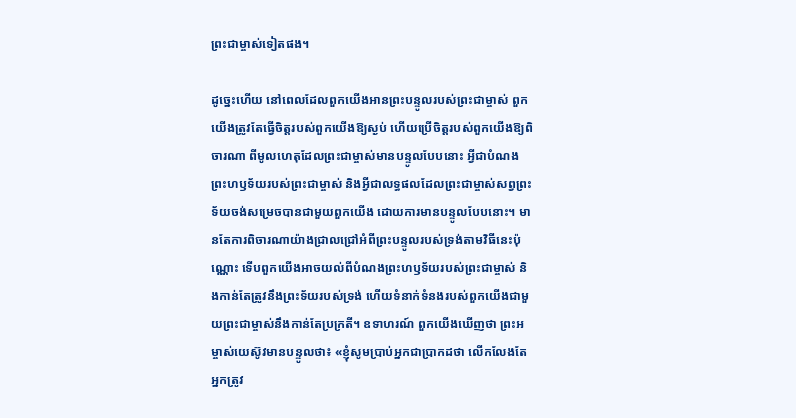ព្រះជាម្ចាស់ទៀតផង។

ដូច្នេះហើយ នៅពេលដែលពួកយើងអានព្រះបន្ទូលរបស់ព្រះជាម្ចាស់ ពួកយើងត្រូវតែធ្វើចិត្តរបស់ពួកយើងឱ្យស្ងប់ ហើយប្រើចិត្តរបស់ពួកយើងឱ្យពិចារណា ពីមូលហេតុដែលព្រះជាម្ចាស់មានបន្ទូលបែបនោះ អ្វីជាបំណងព្រះហឫទ័យរបស់ព្រះជាម្ចាស់ និងអ្វីជាលទ្ធផលដែលព្រះជាម្ចាស់សព្វព្រះទ័យចង់សម្រេចបានជាមួយពួកយើង ដោយការមានបន្ទូលបែបនោះ។ មានតែការពិចារណាយ៉ាងជ្រាលជ្រៅអំពីព្រះបន្ទូលរបស់ទ្រង់តាមវិធីនេះប៉ុណ្ណោះ ទើបពួកយើងអាចយល់ពីបំណងព្រះហឫទ័យរបស់ព្រះជាម្ចាស់ និងកាន់តែត្រូវនឹងព្រះទ័យរបស់ទ្រង់ ហើយទំនាក់ទំនងរបស់ពួកយើងជាមួយព្រះជាម្ចាស់នឹងកាន់តែប្រក្រតី។ ឧទាហរណ៍ ពួកយើងឃើញថា ព្រះអម្ចាស់យេស៊ូវមានបន្ទូលថា៖ «ខ្ញុំសូមប្រាប់អ្នកជាប្រាកដថា លើកលែងតែអ្នកត្រូវ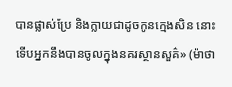បានផ្លាស់ប្រែ និងក្លាយជាដូចកូនក្មេងសិន នោះទើបអ្នកនឹងបានចូលក្នុងនគរស្ថានសួគ៌» (ម៉ាថា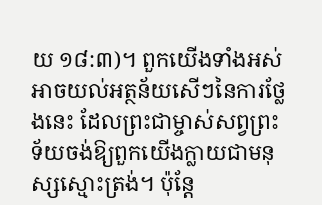យ ១៨:៣)។ ពួកយើងទាំងអស់អាចយល់អត្ថន័យសើៗនៃការថ្លែងនេះ ដែលព្រះជាម្ចាស់សព្វព្រះទ័យចង់ឱ្យពួកយើងក្លាយជាមនុស្សស្មោះត្រង់។ ប៉ុន្តែ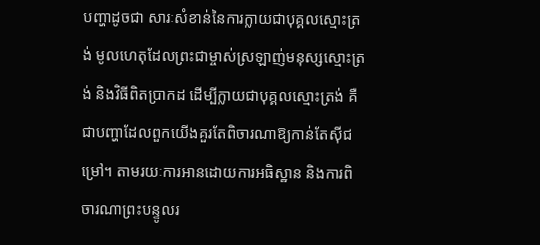បញ្ហាដូចជា សារៈសំខាន់នៃការក្លាយជាបុគ្គលស្មោះត្រង់ មូលហេតុដែលព្រះជាម្ចាស់ស្រឡាញ់មនុស្សស្មោះត្រង់ និងវិធីពិតប្រាកដ ដើម្បីក្លាយជាបុគ្គលស្មោះត្រង់ គឺជាបញ្ហាដែលពួកយើងគួរតែពិចារណាឱ្យកាន់តែស៊ីជម្រៅ។ តាមរយៈការអានដោយការអធិស្ឋាន និងការពិចារណាព្រះបន្ទូលរ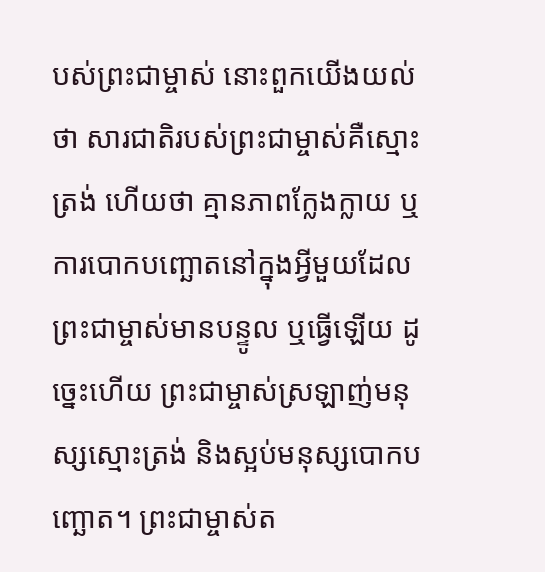បស់ព្រះជាម្ចាស់ នោះពួកយើងយល់ថា សារជាតិរបស់ព្រះជាម្ចាស់គឺស្មោះត្រង់ ហើយថា គ្មានភាពក្លែងក្លាយ ឬការបោកបញ្ឆោតនៅក្នុងអ្វីមួយដែលព្រះជាម្ចាស់មានបន្ទូល ឬធ្វើឡើយ ដូច្នេះហើយ ព្រះជាម្ចាស់ស្រឡាញ់មនុស្សស្មោះត្រង់ និងស្អប់មនុស្សបោកបញ្ឆោត។ ព្រះជាម្ចាស់ត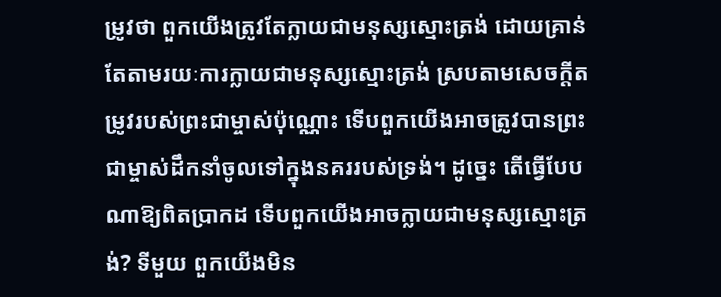ម្រូវថា ពួកយើងត្រូវតែក្លាយជាមនុស្សស្មោះត្រង់ ដោយគ្រាន់តែតាមរយៈការក្លាយជាមនុស្សស្មោះត្រង់ ស្របតាមសេចក្ដីតម្រូវរបស់ព្រះជាម្ចាស់ប៉ុណ្ណោះ ទើបពួកយើងអាចត្រូវបានព្រះជាម្ចាស់ដឹកនាំចូលទៅក្នុងនគររបស់ទ្រង់។ ដូច្នេះ តើធ្វើបែបណាឱ្យពិតប្រាកដ ទើបពួកយើងអាចក្លាយជាមនុស្សស្មោះត្រង់? ទីមួយ ពួកយើងមិន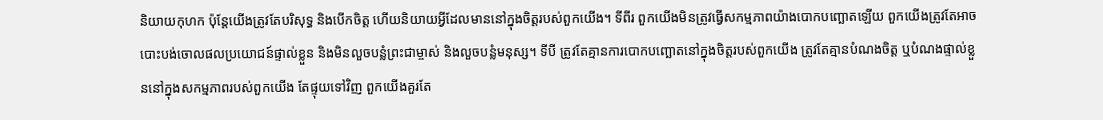និយាយកុហក ប៉ុន្តែយើងត្រូវតែបរិសុទ្ធ និងបើកចិត្ត ហើយនិយាយអ្វីដែលមាននៅក្នុងចិត្តរបស់ពួកយើង។ ទីពីរ ពួកយើងមិនត្រូវធ្វើសកម្មភាពយ៉ាងបោកបញ្ឆោតឡើយ ពួកយើងត្រូវតែអាចបោះបង់ចោលផលប្រយោជន៍ផ្ទាល់ខ្លួន និងមិនលួចបន្លំព្រះជាម្ចាស់ និងលួចបន្លំមនុស្ស។ ទីបី ត្រូវតែគ្មានការបោកបញ្ឆោតនៅក្នុងចិត្តរបស់ពួកយើង ត្រូវតែគ្មានបំណងចិត្ត ឬបំណងផ្ទាល់ខ្លួននៅក្នុងសកម្មភាពរបស់ពួកយើង តែផ្ទុយទៅវិញ ពួកយើងគួរតែ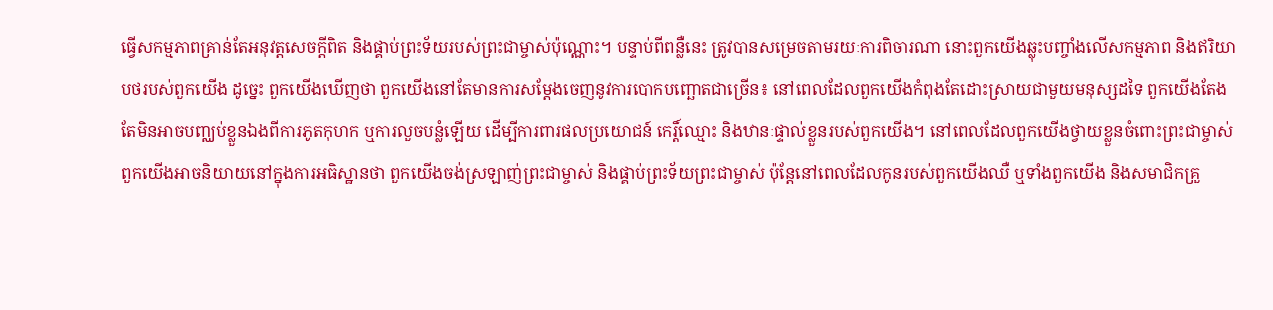ធ្វើសកម្មភាពគ្រាន់តែអនុវត្តសេចក្ដីពិត និងផ្គាប់ព្រះទ័យរបស់ព្រះជាម្ចាស់ប៉ុណ្ណោះ។ បន្ទាប់ពីពន្លឺនេះ ត្រូវបានសម្រេចតាមរយៈការពិចារណា នោះពួកយើងឆ្លុះបញ្ចាំងលើសកម្មភាព និងឥរិយាបថរបស់ពួកយើង ដូច្នេះ ពួកយើងឃើញថា ពួកយើងនៅតែមានការសម្ដែងចេញនូវការបោកបញ្ឆោតជាច្រើន៖ នៅពេលដែលពួកយើងកំពុងតែដោះស្រាយជាមួយមនុស្សដទៃ ពួកយើងតែងតែមិនអាចបញ្ឈប់ខ្លួនឯងពីការភូតកុហក ឬការលួចបន្លំឡើយ ដើម្បីការពារផលប្រយោជន៍ កេរ្ដិ៍ឈ្មោះ និងឋានៈផ្ទាល់ខ្លួនរបស់ពួកយើង។ នៅពេលដែលពួកយើងថ្វាយខ្លួនចំពោះព្រះជាម្ចាស់ ពួកយើងអាចនិយាយនៅក្នុងការអធិស្ឋានថា ពួកយើងចង់ស្រឡាញ់ព្រះជាម្ចាស់ និងផ្គាប់ព្រះទ័យព្រះជាម្ចាស់ ប៉ុន្តែនៅពេលដែលកូនរបស់ពួកយើងឈឺ ឬទាំងពួកយើង និងសមាជិកគ្រួ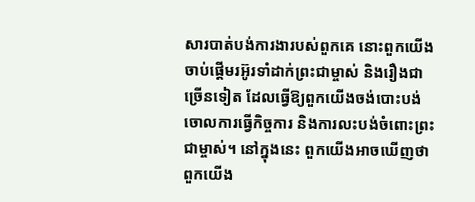សារបាត់បង់ការងារបស់ពួកគេ នោះពួកយើងចាប់ផ្ដើមរអ៊ូរទាំដាក់ព្រះជាម្ចាស់ និងរឿងជាច្រើនទៀត ដែលធ្វើឱ្យពួកយើងចង់បោះបង់ចោលការធ្វើកិច្ចការ និងការលះបង់ចំពោះព្រះជាម្ចាស់។ នៅក្នុងនេះ ពួកយើងអាចឃើញថា ពួកយើង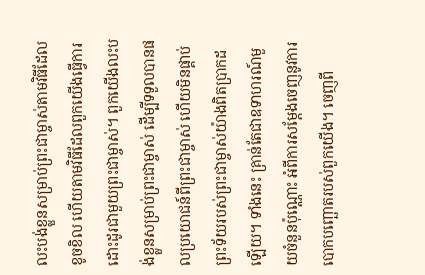លះបង់ខ្លួនសម្រាប់ព្រះជាម្ចាស់តាមវិធីដែលខូចខិល ហើយតាមវិធីដែលពួកយើងធ្វើការដោះដូរជាមួយព្រះជាម្ចាស់។ ពួកយើងលះបង់ខ្លួនសម្រាប់ព្រះជាម្ចាស់ ដើម្បីទទួលបានផលប្រយោជន៍ពីព្រះជាម្ចាស់ ហើយមិនផ្គាប់ព្រះទ័យរបស់ព្រះជាម្ចាស់យ៉ាងពិតប្រាកដឡើយ។ ទាំងនេះ គ្រាន់តែជាឧទាហរណ៍មួយចំនួនប៉ុណ្ណោះ អំពីការសម្ដែងចេញនូវការបោកបញ្ឆោតរបស់ពួកយើង។ ចេញពី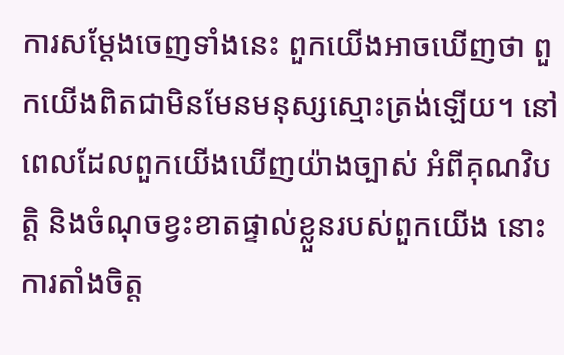ការសម្ដែងចេញទាំងនេះ ពួកយើងអាចឃើញថា ពួកយើងពិតជាមិនមែនមនុស្សស្មោះត្រង់ឡើយ។ នៅពេលដែលពួកយើងឃើញយ៉ាងច្បាស់ អំពីគុណវិបត្តិ និងចំណុចខ្វះខាតផ្ទាល់ខ្លួនរបស់ពួកយើង នោះការតាំងចិត្ត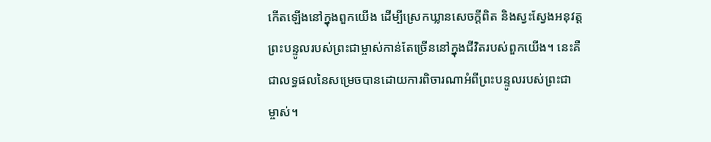កើតឡើងនៅក្នុងពួកយើង ដើម្បីស្រេកឃ្លានសេចក្ដីពិត និងស្វះស្វែងអនុវត្តព្រះបន្ទូលរបស់ព្រះជាម្ចាស់កាន់តែច្រើននៅក្នុងជីវិតរបស់ពួកយើង។ នេះគឺជាលទ្ធផលនៃសម្រេចបានដោយការពិចារណាអំពីព្រះបន្ទូលរបស់ព្រះជាម្ចាស់។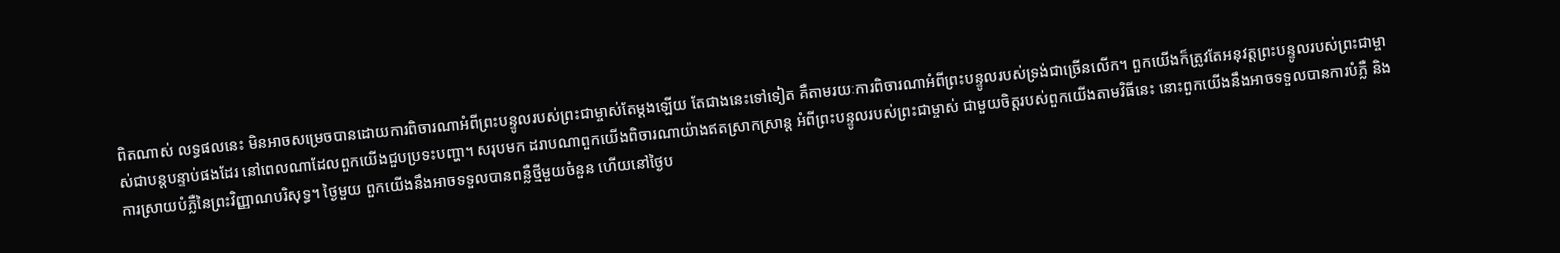ពិតណាស់ លទ្ធផលនេះ មិនអាចសម្រេចបានដោយការពិចារណាអំពីព្រះបន្ទូលរបស់ព្រះជាម្ចាស់តែម្ដងឡើយ តែជាងនេះទៅទៀត គឺតាមរយៈការពិចារណាអំពីព្រះបន្ទូលរបស់ទ្រង់ជាច្រើនលើក។ ពួកយើងក៏ត្រូវតែអនុវត្តព្រះបន្ទូលរបស់ព្រះជាម្ចាស់ជាបន្តបន្ទាប់ផងដែរ នៅពេលណាដែលពួកយើងជួបប្រទះបញ្ហា។ សរុបមក ដរាបណាពួកយើងពិចារណាយ៉ាងឥតស្រាកស្រាន្ដ អំពីព្រះបន្ទូលរបស់ព្រះជាម្ចាស់ ជាមួយចិត្តរបស់ពួកយើងតាមវិធីនេះ នោះពួកយើងនឹងអាចទទួលបានការបំភ្លឺ និងការស្រាយបំភ្លឺនៃព្រះវិញ្ញាណបរិសុទ្ធ។ ថ្ងៃមួយ ពួកយើងនឹងអាចទទួលបានពន្លឺថ្មីមួយចំនួន ហើយនៅថ្ងៃប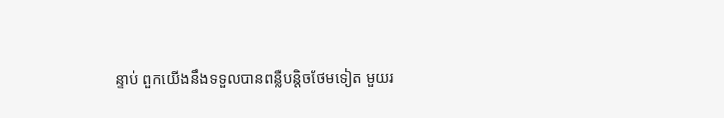ន្ទាប់ ពួកយើងនឹងទទួលបានពន្លឺបន្តិចថែមទៀត មួយរ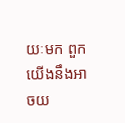យៈមក ពួកយើងនឹងអាចយ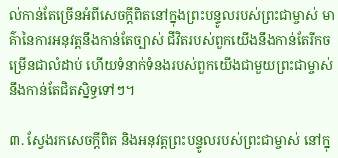ល់កាន់តែច្រើនអំពីសេចក្ដីពិតនៅក្នុងព្រះបន្ទូលរបស់ព្រះជាម្ចាស់ មាគ៌ានៃការអនុវត្តនឹងកាន់តែច្បាស់ ជីវិតរបស់ពួកយើងនឹងកាន់តែរីកចម្រើនជាលំដាប់ ហើយទំនាក់ទំនងរបស់ពួកយើងជាមួយព្រះជាម្ចាស់ នឹងកាន់តែជិតស្និទ្ធទៅៗ។

៣. ស្វែងរកសេចក្ដីពិត និងអនុវត្តព្រះបន្ទូលរបស់ព្រះជាម្ចាស់ នៅក្នុ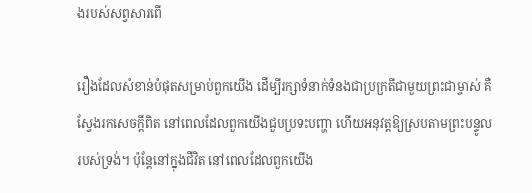ងរបស់សព្វសារពើ

រឿងដែលសំខាន់បំផុតសម្រាប់ពួកយើង ដើម្បីរក្សាទំនាក់ទំនងជាប្រក្រតីជាមួយព្រះជាម្ចាស់ គឺស្វែងរកសេចក្ដីពិត នៅពេលដែលពួកយើងជួបប្រទះបញ្ហា ហើយអនុវត្តឱ្យស្របតាមព្រះបន្ទូលរបស់ទ្រង់។ ប៉ុន្តែនៅក្នុងជីវិត នៅពេលដែលពួកយើង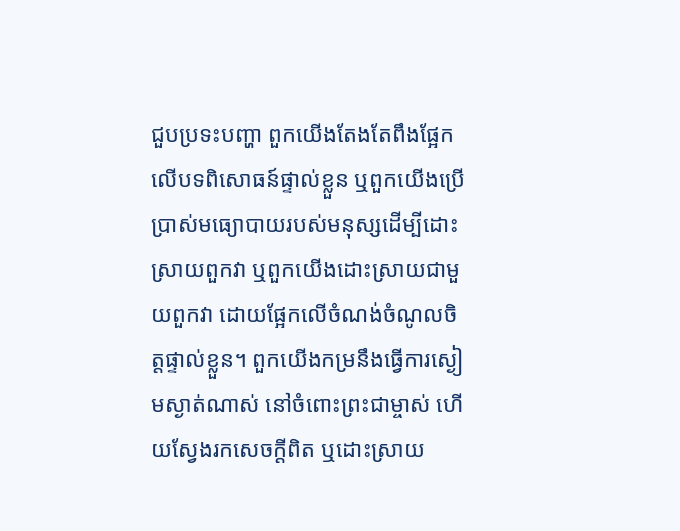ជួបប្រទះបញ្ហា ពួកយើងតែងតែពឹងផ្អែកលើបទពិសោធន៍ផ្ទាល់ខ្លួន ឬពួកយើងប្រើប្រាស់មធ្យោបាយរបស់មនុស្សដើម្បីដោះស្រាយពួកវា ឬពួកយើងដោះស្រាយជាមួយពួកវា ដោយផ្អែកលើចំណង់ចំណូលចិត្តផ្ទាល់ខ្លួន។ ពួកយើងកម្រនឹងធ្វើការស្ងៀមស្ងាត់ណាស់ នៅចំពោះព្រះជាម្ចាស់ ហើយស្វែងរកសេចក្ដីពិត ឬដោះស្រាយ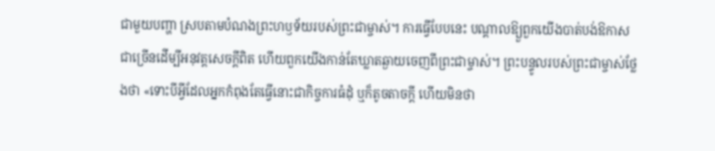ជាមួយបញ្ហា ស្របតាមបំណងព្រះហឫទ័យរបស់ព្រះជាម្ចាស់។ ការធ្វើបែបនេះ បណ្ដាលឱ្យួពួកយើងបាត់បង់ឱកាសជាច្រើនដើម្បីអនុវត្តសេចក្ដីពិត ហើយពួកយើងកាន់តែឃ្លាតឆ្ងាយចេញពីព្រះជាម្ចាស់។ ព្រះបន្ទូលរបស់ព្រះជាម្ចាស់ថ្លែងថា «ទោះបីអ្វីដែលអ្នកកំពុងតែធ្វើនោះជាកិច្ចការធំដុំ ឬក៏តូចតាចក្ដី ហើយមិនថា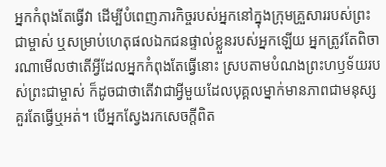អ្នកកំពុងតែធ្វើវា ដើម្បីបំពេញភារកិច្ចរបស់អ្នកនៅក្នុងក្រុមគ្រួសាររបស់ព្រះជាម្ចាស់ ឬសម្រាប់ហេតុផលឯកជនផ្ទាល់ខ្លួនរបស់អ្នកឡើយ អ្នកត្រូវតែពិចារណាមើលថាតើអ្វីដែលអ្នកកំពុងតែធ្វើនោះ ស្របតាមបំណងព្រះហឫទ័យរបស់ព្រះជាម្ចាស់ ក៏ដូចជាថាតើវាជាអ្វីមួយដែលបុគ្គលម្នាក់មានភាពជាមនុស្សគួរតែធ្វើឬអត់។ បើអ្នកស្វែងរកសេចក្តីពិត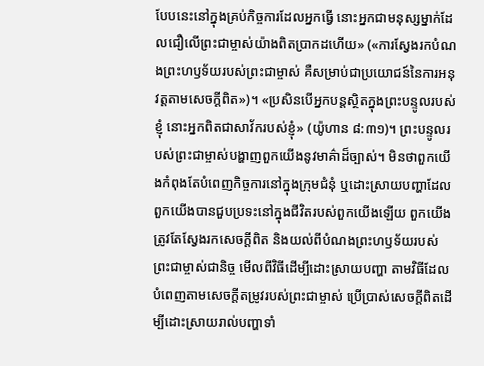បែបនេះនៅក្នុងគ្រប់កិច្ចការដែលអ្នកធ្វើ នោះអ្នកជាមនុស្សម្នាក់ដែលជឿលើព្រះជាម្ចាស់យ៉ាងពិតប្រាកដហើយ» («ការស្វែងរកបំណងព្រះហឫទ័យរបស់ព្រះជាម្ចាស់ គឺសម្រាប់ជាប្រយោជន៍នៃការអនុវត្តតាមសេចក្តីពិត»)។ «ប្រសិនបើអ្នកបន្តស្ថិតក្នុងព្រះបន្ទូលរបស់ខ្ញុំ នោះអ្នកពិតជាសាវ័ករបស់ខ្ញុំ» (យ៉ូហាន ៨:៣១)។ ព្រះបន្ទូលរបស់ព្រះជាម្ចាស់បង្ហាញពួកយើងនូវមាគ៌ាដ៏ច្បាស់។ មិនថាពួកយើងកំពុងតែបំពេញកិច្ចការនៅក្នុងក្រុមជំនុំ ឬដោះស្រាយបញ្ហាដែលពួកយើងបានជួបប្រទះនៅក្នុងជីវិតរបស់ពួកយើងឡើយ ពួកយើងត្រូវតែស្វែងរកសេចក្ដីពិត និងយល់ពីបំណងព្រះហឫទ័យរបស់ព្រះជាម្ចាស់ជានិច្ច មើលពីវិធីដើម្បីដោះស្រាយបញ្ហា តាមវិធីដែលបំពេញតាមសេចក្ដីតម្រូវរបស់ព្រះជាម្ចាស់ ប្រើប្រាស់សេចក្ដីពិតដើម្បីដោះស្រាយរាល់បញ្ហាទាំ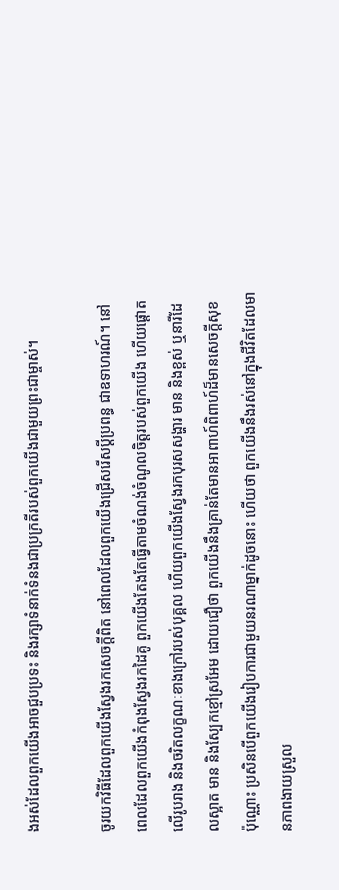ងអស់ដែលពួកយើងអាចជួបប្រទះ និងរក្សាទំនាក់ទំនងជាប្រក្រតីរបស់ពួកយើងជាមួយព្រះជាម្ចាស់។

ចូរយកវិធីដែលពួកយើងស្វែងរកសេចក្ដីពិត នៅពេលដែលពួកយើងជ្រើសរើសប្ដីប្រពន្ធ ជាឧទាហរណ៍។ នៅពេលដែលពួកយើងកំពុងស្វែងរកដៃគូ ពួកយើងតែងតែធ្វើតាមចំណង់ចំណូលចិត្តរបស់ពួកយើង ហើយផ្ដោតលើរូបរាង និងចរិតលក្ខណៈខាងក្រៅរបស់បុគ្គល ហើយពួកយើងស្វែងរកបុរសសង្ហារ មាន និងខ្ពស់ ឬនារីដែលស្អាត មាន និងស្បែកខ្មៅស្រអែម ដោយជឿថា ពួកយើងនឹងគ្រាន់តែមានអាពាហ៍ពិពាហ៍ដ៏មានសេចក្ដីសុខប៉ុណ្ណោះ ប្រសិនបើពួកយើងរៀបការជាមួយនរណាម្នាក់ដូចនោះ ហើយថា ពួកយើងនឹងរស់នៅក្នុងជីវិតដែលមានភាពងាយស្រួល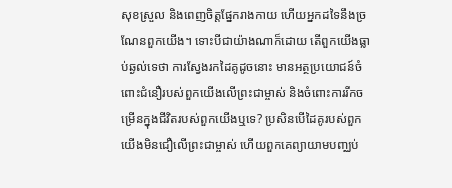សុខស្រួល និងពេញចិត្តផ្នែករាងកាយ ហើយអ្នកដទៃនឹងច្រណែនពួកយើង។ ទោះបីជាយ៉ាងណាក៏ដោយ តើពួកយើងធ្លាប់ឆ្ងល់ទេថា ការស្វែងរកដៃគូដូចនោះ មានអត្ថប្រយោជន៍ចំពោះជំនឿរបស់ពួកយើងលើព្រះជាម្ចាស់ និងចំពោះការរីកចម្រើនក្នុងជីវិតរបស់ពួកយើងឬទេ? ប្រសិនបើដៃគូរបស់ពួកយើងមិនជឿលើព្រះជាម្ចាស់ ហើយពួកគេព្យាយាមបញ្ឈប់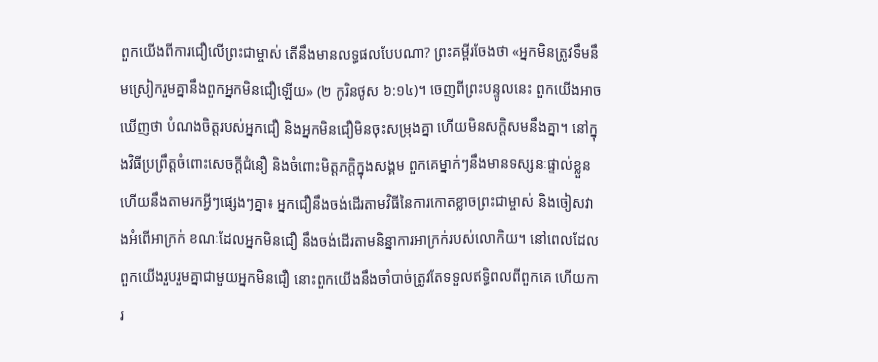ពួកយើងពីការជឿលើព្រះជាម្ចាស់ តើនឹងមានលទ្ធផលបែបណា? ព្រះគម្ពីរចែងថា «អ្នកមិនត្រូវទឹមនឹមស្រៀករួមគ្នានឹងពួកអ្នកមិនជឿឡើយ» (២ កូរិនថូស ៦:១៤)។ ចេញពីព្រះបន្ទូលនេះ ពួកយើងអាចឃើញថា បំណងចិត្តរបស់អ្នកជឿ និងអ្នកមិនជឿមិនចុះសម្រុងគ្នា ហើយមិនសក្ដិសមនឹងគ្នា។ នៅក្នុងវិធីប្រព្រឹត្តចំពោះសេចក្ដីជំនឿ និងចំពោះមិត្តភក្ដិក្នុងសង្គម ពួកគេម្នាក់ៗនឹងមានទស្សនៈផ្ទាល់ខ្លួន ហើយនឹងតាមរកអ្វីៗផ្សេងៗគ្នា៖ អ្នកជឿនឹងចង់ដើរតាមវិធីនៃការកោតខ្លាចព្រះជាម្ចាស់ និងចៀសវាងអំពើអាក្រក់ ខណៈដែលអ្នកមិនជឿ នឹងចង់ដើរតាមនិន្នាការអាក្រក់របស់លោកិយ។ នៅពេលដែលពួកយើងរួបរួមគ្នាជាមួយអ្នកមិនជឿ នោះពួកយើងនឹងចាំបាច់ត្រូវតែទទួលឥទ្ធិពលពីពួកគេ ហើយការ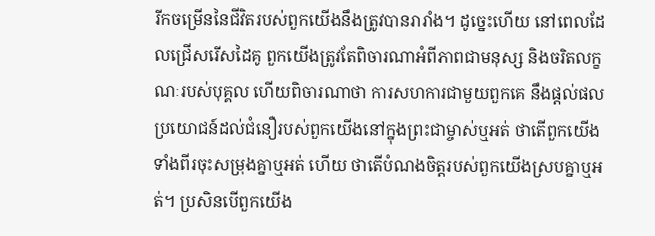រីកចម្រើននៃជីវិតរបស់ពួកយើងនឹងត្រូវបានរារាំង។ ដូច្នេះហើយ នៅពេលដែលជ្រើសរើសដៃគូ ពួកយើងត្រូវតែពិចារណាអំពីភាពជាមនុស្ស និងចរិតលក្ខណៈរបស់បុគ្គល ហើយពិចារណាថា ការសហការជាមួយពួកគេ នឹងផ្ដល់ផលប្រយោជន៍ដល់ជំនឿរបស់ពួកយើងនៅក្នុងព្រះជាម្ចាស់ឬអត់ ថាតើពួកយើងទាំងពីរចុះសម្រុងគ្នាឬអត់ ហើយ ថាតើបំណងចិត្តរបស់ពួកយើងស្របគ្នាឬអត់។ ប្រសិនបើពួកយើង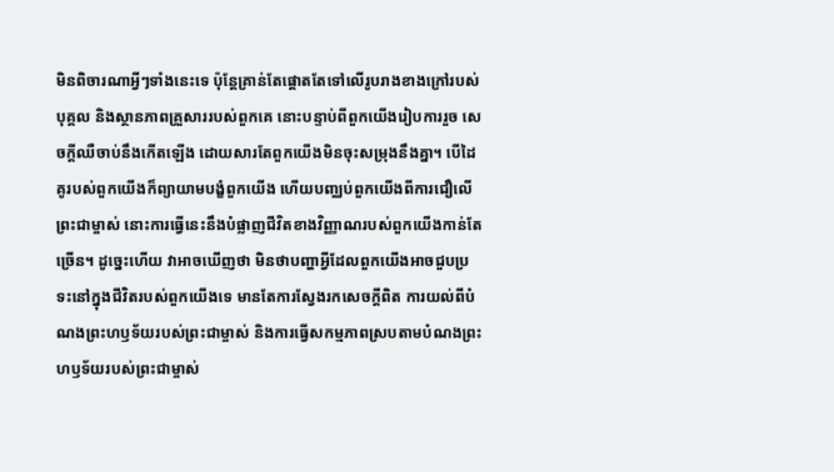មិនពិចារណាអ្វីៗទាំងនេះទេ ប៉ុន្តែគ្រាន់តែផ្ដោតតែទៅលើរូបរាងខាងក្រៅរបស់បុគ្គល និងស្ថានភាពគ្រួសាររបស់ពួកគេ នោះបន្ទាប់ពីពួកយើងរៀបការរួច សេចក្ដីឈឺចាប់នឹងកើតឡើង ដោយសារតែពួកយើងមិនចុះសម្រុងនឹងគ្នា។ បើដៃគូរបស់ពួកយើងក៏ព្យាយាមបង្ខំពួកយើង ហើយបញ្ឈប់ពួកយើងពីការជឿលើព្រះជាម្ចាស់ នោះការធ្វើនេះនឹងបំផ្លាញជីវិតខាងវិញ្ញាណរបស់ពួកយើងកាន់តែច្រើន។ ដូច្នេះហើយ វាអាចឃើញថា មិនថាបញ្ហាអ្វីដែលពួកយើងអាចជួបប្រទះនៅក្នុងជីវិតរបស់ពួកយើងទេ មានតែការស្វែងរកសេចក្ដីពិត ការយល់ពីបំណងព្រះហឫទ័យរបស់ព្រះជាម្ចាស់ និងការធ្វើសកម្មភាពស្របតាមបំណងព្រះហឫទ័យរបស់ព្រះជាម្ចាស់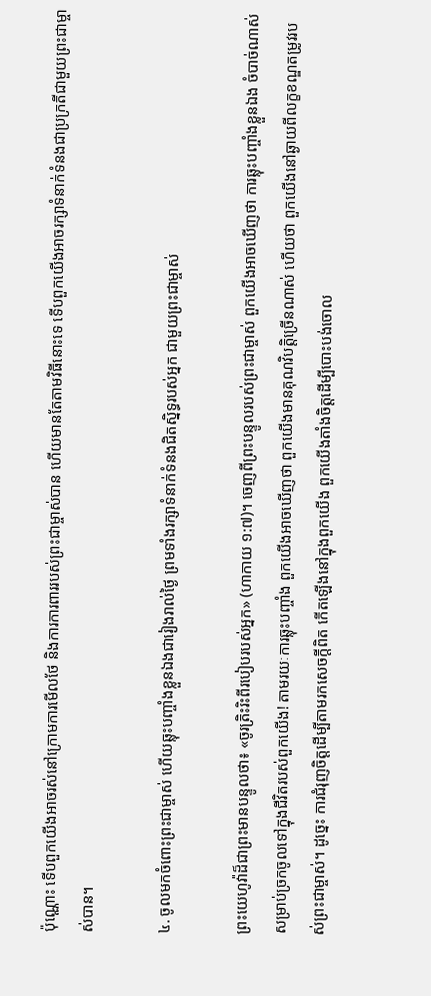ប៉ុណ្ណោះ ទើបពួកយើងអាចរស់នៅក្រោមការមើលថែ និងការការពាររបស់ព្រះជាម្ចាស់បាន ហើយមានតែតាមវិធីនោះទេ ទើបពួកយើងអាចរក្សាទំនាក់ទំនងជាប្រក្រតីជាមួយព្រះជាម្ចាស់បាន។

៤. ចូលមកចំពោះព្រះជាម្ចាស់ ហើយឆ្លុះបញ្ចាំងខ្លួនឯងជារៀងរាល់ថ្ងៃ ព្រមទាំងរក្សាទំនាក់ទំនងជិតស្និទ្ធរបស់អ្នក ជាមួយព្រះជាម្ចាស់

ព្រះយេហូវ៉ាដ៏ជាព្រះមានបន្ទូលថា៖ «ចូរត្រិះរិះពីរបៀបរបស់អ្នក» (ហាកាយ ១:៧)។ ចេញពីព្រះបន្ទូលរបស់ព្រះជាម្ចាស់ ពួកយើងអាចឃើញថា ការឆ្លុះបញ្ចាំងខ្លួនឯង ចំបាច់ណាស់សម្រាប់ច្រកចូលទៅក្នុងជីវិតរបស់ពួកយើង! តាមរយៈការឆ្លុះបញ្ចាំង ពួកយើងអាចឃើញថា ពួកយើងមានគុណវិបត្តិច្រើនណាស់ ហើយថា ពួកយើងនៅឆ្ងាយពីលក្ខខណ្ឌតម្រូវរបស់ព្រះជាម្ចាស់។ ដូច្នេះ ការជំរុញចិត្តដើម្បីតាមរកសេចក្ដីពិត កើតឡើងនៅក្នុងពួកយើង ពួកយើងតាំងចិត្តដើម្បីបោះបង់ចោល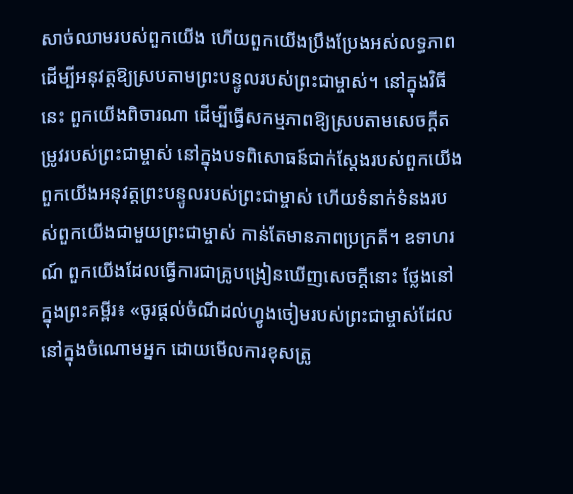សាច់ឈាមរបស់ពួកយើង ហើយពួកយើងប្រឹងប្រែងអស់លទ្ធភាព ដើម្បីអនុវត្តឱ្យស្របតាមព្រះបន្ទូលរបស់ព្រះជាម្ចាស់។ នៅក្នុងវិធីនេះ ពួកយើងពិចារណា ដើម្បីធ្វើសកម្មភាពឱ្យស្របតាមសេចក្ដីតម្រូវរបស់ព្រះជាម្ចាស់ នៅក្នុងបទពិសោធន៍ជាក់ស្ដែងរបស់ពួកយើង ពួកយើងអនុវត្តព្រះបន្ទូលរបស់ព្រះជាម្ចាស់ ហើយទំនាក់ទំនងរបស់ពួកយើងជាមួយព្រះជាម្ចាស់ កាន់តែមានភាពប្រក្រតី។ ឧទាហរណ៍ ពួកយើងដែលធ្វើការជាគ្រូបង្រៀនឃើញសេចក្ដីនោះ ថ្លែងនៅក្នុងព្រះគម្ពីរ៖ «ចូរផ្ដល់ចំណីដល់ហ្វូងចៀមរបស់ព្រះជាម្ចាស់ដែលនៅក្នុងចំណោមអ្នក ដោយមើលការខុសត្រូ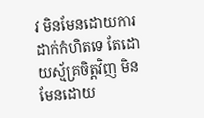វ មិនមែនដោយការដាក់កំហិតទេ តែដោយស្ម័គ្រចិត្តវិញ មិនមែនដោយ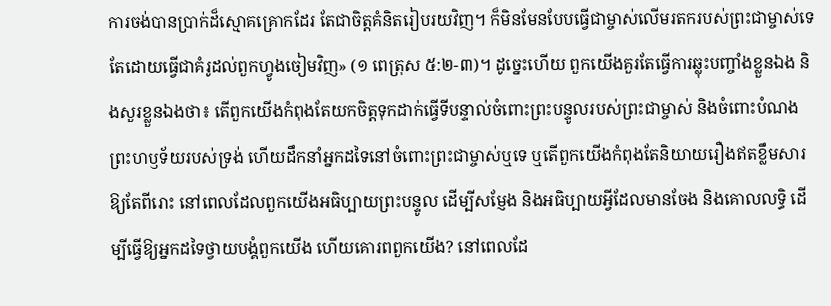ការចង់បានប្រាក់ដ៏ស្មោគគ្រោកដែរ តែជាចិត្តគំនិតរៀបរយវិញ។ ក៏មិនមែនបែបធ្វើជាម្ចាស់លើមរតករបស់ព្រះជាម្ចាស់ទេ តែដោយធ្វើជាគំរូដល់ពួកហ្វូងចៀមវិញ» (១ ពេត្រុស ៥:២-៣)។ ដូច្នេះហើយ ពួកយើងគួរតែធ្វើការឆ្លុះបញ្ចាំងខ្លួនឯង និងសួរខ្លួនឯងថា៖ តើពួកយើងកំពុងតែយកចិត្តទុកដាក់ធ្វើទីបន្ទាល់ចំពោះព្រះបន្ទូលរបស់ព្រះជាម្ចាស់ និងចំពោះបំណងព្រះហឫទ័យរបស់ទ្រង់ ហើយដឹកនាំអ្នកដទៃនៅចំពោះព្រះជាម្ចាស់ឬទេ ឬតើពួកយើងកំពុងតែនិយាយរឿងឥតខ្លឹមសារឱ្យតែពីរោះ នៅពេលដែលពួកយើងអធិប្បាយព្រះបន្ទូល ដើម្បីសម្ញែង និងអធិប្បាយអ្វីដែលមានចែង និងគោលលទ្ធិ ដើម្បីធ្វើឱ្យអ្នកដទៃថ្វាយបង្គំពួកយើង ហើយគោរពពួកយើង? នៅពេលដែ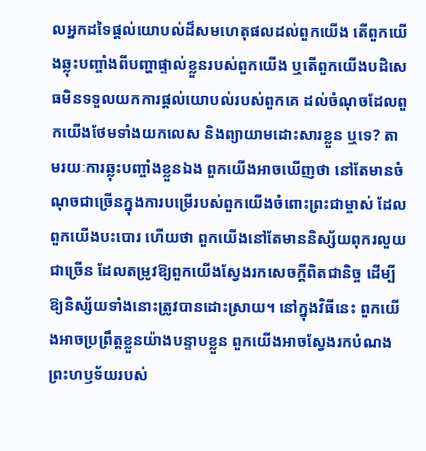លអ្នកដទៃផ្ដល់យោបល់ដ៏សមហេតុផលដល់ពួកយើង តើពួកយើងឆ្លុះបញ្ចាំងពីបញ្ហាផ្ទាល់ខ្លួនរបស់ពួកយើង ឬតើពួកយើងបដិសេធមិនទទួលយកការផ្ដល់យោបល់របស់ពួកគេ ដល់ចំណុចដែលពួកយើងថែមទាំងយកលេស និងព្យាយាមដោះសារខ្លួន ឬទេ? តាមរយៈការឆ្លុះបញ្ចាំងខ្លួនឯង ពួកយើងអាចឃើញថា នៅតែមានចំណុចជាច្រើនក្នុងការបម្រើរបស់ពួកយើងចំពោះព្រះជាម្ចាស់ ដែលពួកយើងបះបោរ ហើយថា ពួកយើងនៅតែមាននិស្ស័យពុករលួយជាច្រើន ដែលតម្រូវឱ្យពួកយើងស្វែងរកសេចក្ដីពិតជានិច្ច ដើម្បីឱ្យនិស្ស័យទាំងនោះត្រូវបានដោះស្រាយ។ នៅក្នុងវិធីនេះ ពួកយើងអាចប្រព្រឹត្តខ្លួនយ៉ាងបន្ទាបខ្លួន ពួកយើងអាចស្វែងរកបំណងព្រះហឫទ័យរបស់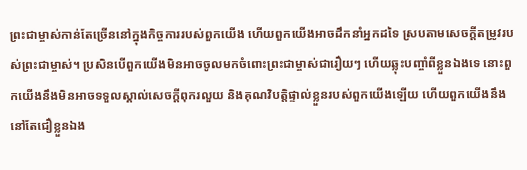ព្រះជាម្ចាស់កាន់តែច្រើននៅក្នុងកិច្ចការរបស់ពួកយើង ហើយពួកយើងអាចដឹកនាំអ្នកដទៃ ស្របតាមសេចក្ដីតម្រូវរបស់ព្រះជាម្ចាស់។ ប្រសិនបើពួកយើងមិនអាចចូលមកចំពោះព្រះជាម្ចាស់ជារឿយៗ ហើយឆ្លុះបញ្ចាំពីខ្លួនឯងទេ នោះពួកយើងនឹងមិនអាចទទួលស្គាល់សេចក្ដីពុករលួយ និងគុណវិបត្តិផ្ទាល់ខ្លួនរបស់ពួកយើងឡើយ ហើយពួកយើងនឹងនៅតែជឿខ្លួនឯង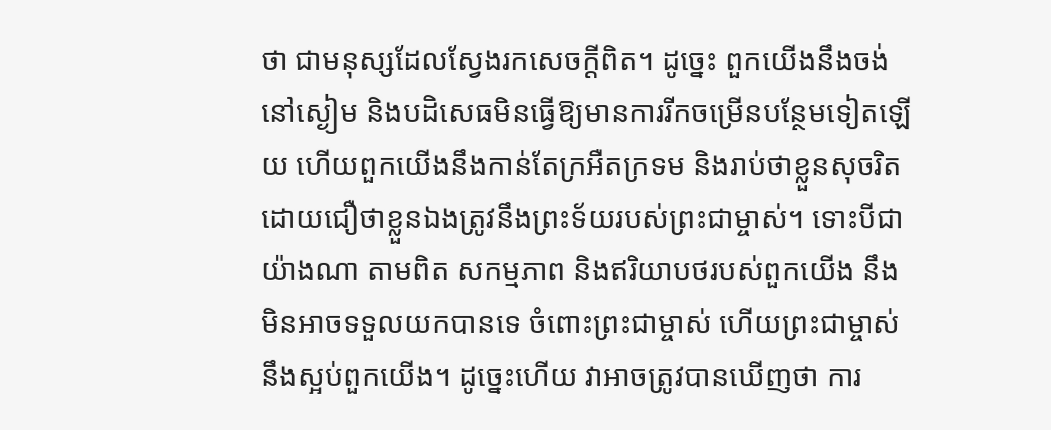ថា ជាមនុស្សដែលស្វែងរកសេចក្ដីពិត។ ដូច្នេះ ពួកយើងនឹងចង់នៅស្ងៀម និងបដិសេធមិនធ្វើឱ្យមានការរីកចម្រើនបន្ថែមទៀតឡើយ ហើយពួកយើងនឹងកាន់តែក្រអឺតក្រទម និងរាប់ថាខ្លួនសុចរិត ដោយជឿថាខ្លួនឯងត្រូវនឹងព្រះទ័យរបស់ព្រះជាម្ចាស់។ ទោះបីជាយ៉ាងណា តាមពិត សកម្មភាព និងឥរិយាបថរបស់ពួកយើង នឹងមិនអាចទទួលយកបានទេ ចំពោះព្រះជាម្ចាស់ ហើយព្រះជាម្ចាស់នឹងស្អប់ពួកយើង។ ដូច្នេះហើយ វាអាចត្រូវបានឃើញថា ការ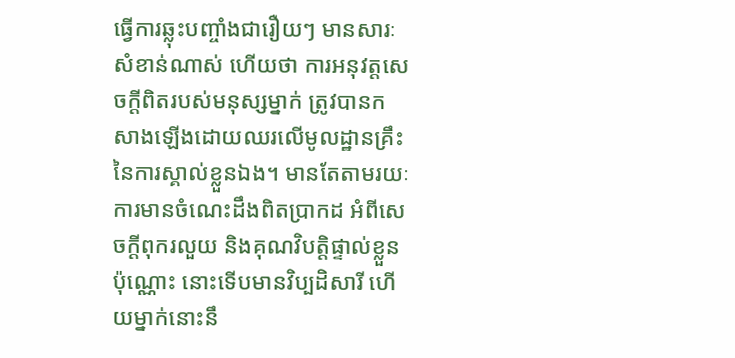ធ្វើការឆ្លុះបញ្ចាំងជារឿយៗ មានសារៈសំខាន់ណាស់ ហើយថា ការអនុវត្តសេចក្ដីពិតរបស់មនុស្សម្នាក់ ត្រូវបានកសាងឡើងដោយឈរលើមូលដ្ឋានគ្រឹះនៃការស្គាល់ខ្លួនឯង។ មានតែតាមរយៈការមានចំណេះដឹងពិតប្រាកដ អំពីសេចក្ដីពុករលួយ និងគុណវិបត្តិផ្ទាល់ខ្លួនប៉ុណ្ណោះ នោះទើបមានវិប្បដិសារី ហើយម្នាក់នោះនឹ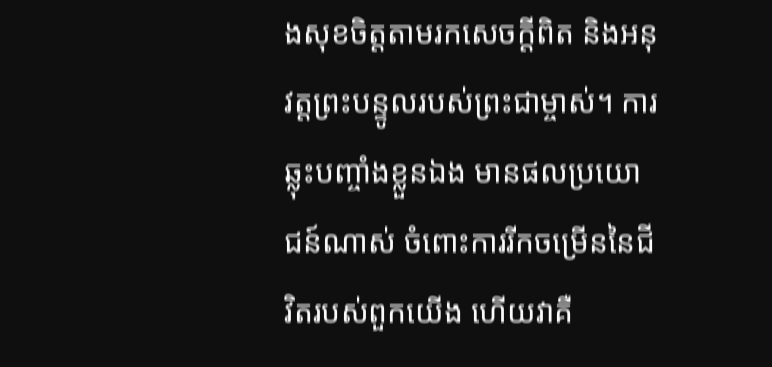ងសុខចិត្តតាមរកសេចក្ដីពិត និងអនុវត្តព្រះបន្ទូលរបស់ព្រះជាម្ចាស់។ ការឆ្លុះបញ្ចាំងខ្លួនឯង មានផលប្រយោជន៍ណាស់ ចំពោះការរីកចម្រើននៃជីវិតរបស់ពួកយើង ហើយវាគឺ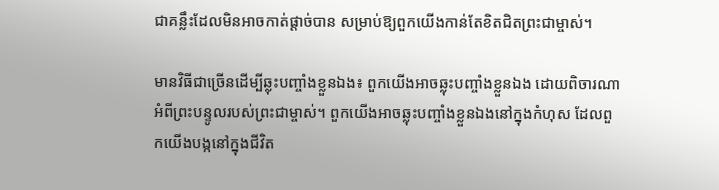ជាគន្លឹះដែលមិនអាចកាត់ផ្ដាច់បាន សម្រាប់ឱ្យពួកយើងកាន់តែខិតជិតព្រះជាម្ចាស់។

មានវិធីជាច្រើនដើម្បីឆ្លុះបញ្ចាំងខ្លួនឯង៖ ពួកយើងអាចឆ្លុះបញ្ចាំងខ្លួនឯង ដោយពិចារណាអំពីព្រះបន្ទូលរបស់ព្រះជាម្ចាស់។ ពួកយើងអាចឆ្លុះបញ្ចាំងខ្លួនឯងនៅក្នុងកំហុស ដែលពួកយើងបង្កនៅក្នុងជីវិត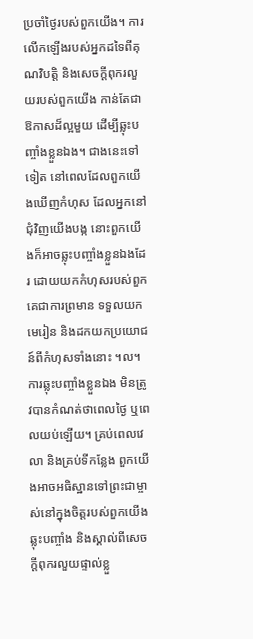ប្រចាំថ្ងៃរបស់ពួកយើង។ ការលើកឡើងរបស់អ្នកដទៃពីគុណវិបត្តិ និងសេចក្ដីពុករលួយរបស់ពួកយើង កាន់តែជាឱកាសដ៏ល្អមួយ ដើម្បីឆ្លុះបញ្ចាំងខ្លួនឯង។ ជាងនេះទៅទៀត នៅពេលដែលពួកយើងឃើញកំហុស ដែលអ្នកនៅជុំវិញយើងបង្ក នោះពួកយើងក៏អាចឆ្លុះបញ្ចាំងខ្លួនឯងដែរ ដោយយកកំហុសរបស់ពួកគេជាការព្រមាន ទទួលយកមេរៀន និងដកយកប្រយោជន៍ពីកំហុសទាំងនោះ ។ល។ ការឆ្លុះបញ្ចាំងខ្លួនឯង មិនត្រូវបានកំណត់ថាពេលថ្ងៃ ឬពេលយប់ឡើយ។ គ្រប់ពេលវេលា និងគ្រប់ទីកន្លែង ពួកយើងអាចអធិស្ឋានទៅព្រះជាម្ចាស់នៅក្នុងចិត្តរបស់ពួកយើង ឆ្លុះបញ្ចាំង និងស្គាល់ពីសេចក្ដីពុករលួយផ្ទាល់ខ្លួ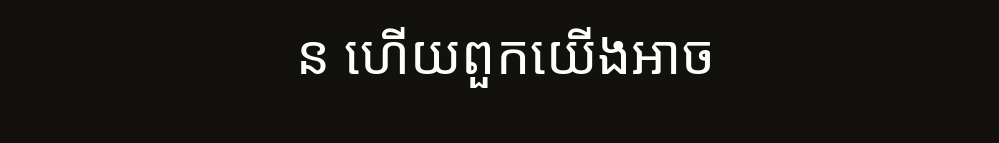ន ហើយពួកយើងអាច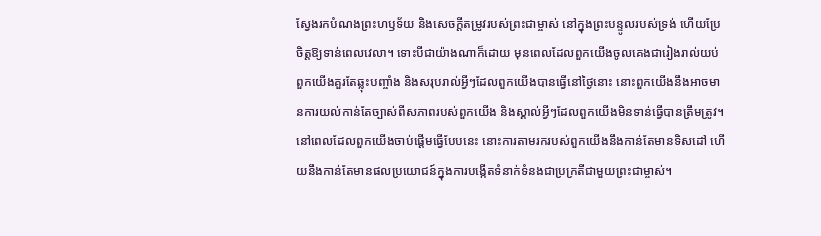ស្វែងរកបំណងព្រះហឫទ័យ និងសេចក្ដីតម្រូវរបស់ព្រះជាម្ចាស់ នៅក្នុងព្រះបន្ទូលរបស់ទ្រង់ ហើយប្រែចិត្តឱ្យទាន់ពេលវេលា។ ទោះបីជាយ៉ាងណាក៏ដោយ មុនពេលដែលពួកយើងចូលគេងជារៀងរាល់យប់ ពួកយើងគួរតែឆ្លុះបញ្ចាំង និងសរុបរាល់អ្វីៗដែលពួកយើងបានធ្វើនៅថ្ងៃនោះ នោះពួកយើងនឹងអាចមានការយល់កាន់តែច្បាស់ពីសភាពរបស់ពួកយើង និងស្គាល់អ្វីៗដែលពួកយើងមិនទាន់ធ្វើបានត្រឹមត្រូវ។ នៅពេលដែលពួកយើងចាប់ផ្ដើមធ្វើបែបនេះ នោះការតាមរករបស់ពួកយើងនឹងកាន់តែមានទិសដៅ ហើយនឹងកាន់តែមានផលប្រយោជន៍ក្នុងការបង្កើតទំនាក់ទំនងជាប្រក្រតីជាមួយព្រះជាម្ចាស់។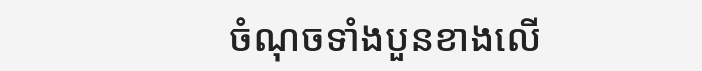ចំណុចទាំងបួនខាងលើ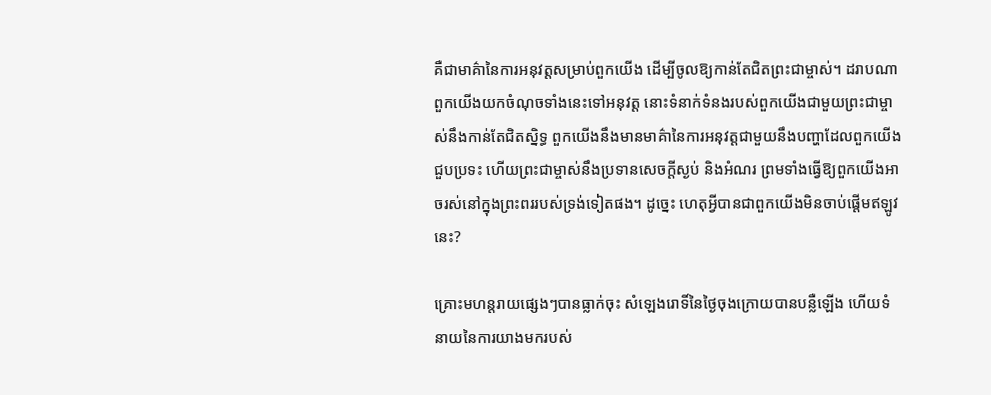គឺជាមាគ៌ានៃការអនុវត្តសម្រាប់ពួកយើង ដើម្បីចូលឱ្យកាន់តែជិតព្រះជាម្ចាស់។ ដរាបណាពួកយើងយកចំណុចទាំងនេះទៅអនុវត្ត នោះទំនាក់ទំនងរបស់ពួកយើងជាមួយព្រះជាម្ចាស់នឹងកាន់តែជិតស្និទ្ធ ពួកយើងនឹងមានមាគ៌ានៃការអនុវត្តជាមួយនឹងបញ្ហាដែលពួកយើងជួបប្រទះ ហើយព្រះជាម្ចាស់នឹងប្រទានសេចក្ដីស្ងប់ និងអំណរ ព្រមទាំងធ្វើឱ្យពួកយើងអាចរស់នៅក្នុងព្រះពររបស់ទ្រង់ទៀតផង។ ដូច្នេះ ហេតុអ្វីបានជាពួកយើងមិនចាប់ផ្ដើមឥឡូវនេះ?

គ្រោះមហន្តរាយផ្សេងៗបានធ្លាក់ចុះ សំឡេងរោទិ៍នៃថ្ងៃចុងក្រោយបានបន្លឺឡើង ហើយទំនាយនៃការយាងមករបស់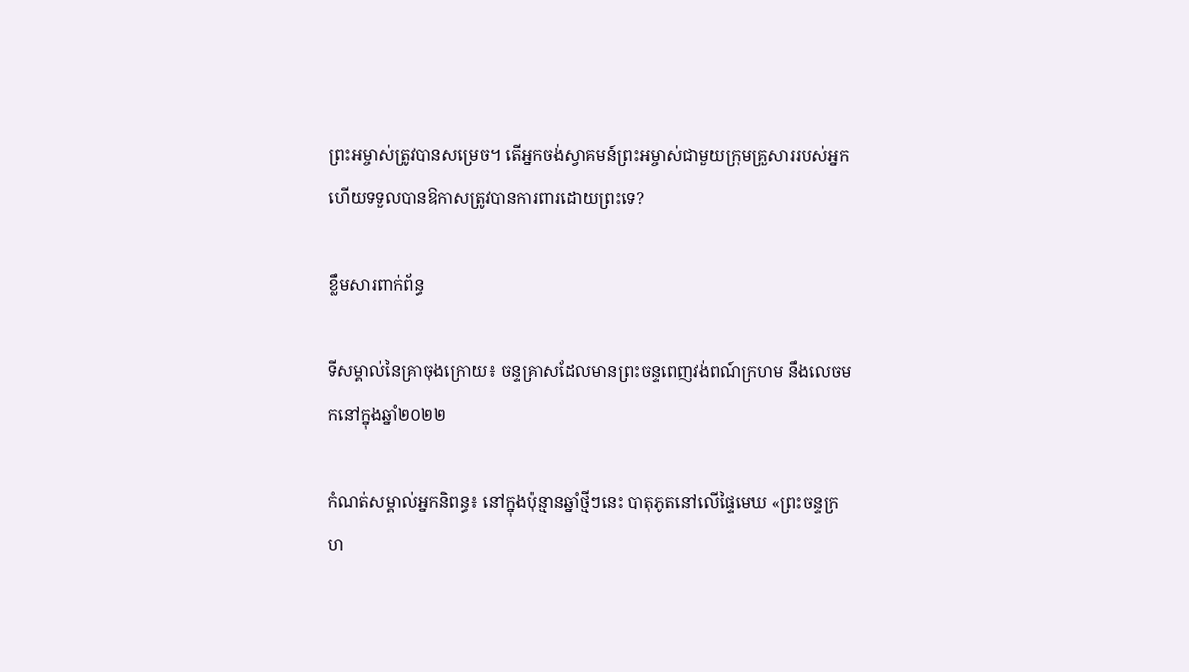ព្រះអម្ចាស់ត្រូវបានសម្រេច។ តើអ្នកចង់ស្វាគមន៍ព្រះអម្ចាស់ជាមួយក្រុមគ្រួសាររបស់អ្នក ហើយទទួលបានឱកាសត្រូវបានការពារដោយព្រះទេ?

ខ្លឹមសារពាក់ព័ន្ធ

ទីសម្គាល់នៃគ្រាចុងក្រោយ៖ ចន្ទគ្រាសដែលមានព្រះចន្ទពេញវង់ពណ៍ក្រហម នឹងលេចមកនៅក្នុងឆ្នាំ២០២២

កំណត់សម្គាល់អ្នកនិពន្ធ៖ នៅក្នុងប៉ុន្មានឆ្នាំថ្មីៗនេះ បាតុភូតនៅលើផ្ទៃមេឃ «ព្រះចន្ទក្រហ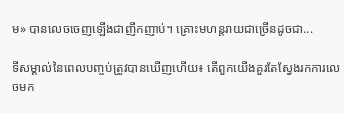ម» បានលេចចេញឡើងជាញឹកញាប់។ គ្រោះមហន្ដរាយជាច្រើនដូចជា...

ទីសម្គាល់នៃពេលបញ្ចប់ត្រូវបានឃើញហើយ៖ តើពួកយើងគួរតែស្វែងរកការលេចមក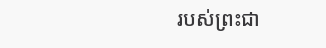របស់ព្រះជា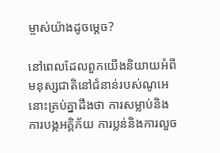ម្ចាស់យ៉ាងដូចម្ដេច?

នៅពេលដែលពួកយើងនិយាយអំពីមនុស្សជាតិនៅជំនាន់របស់ណូអេ នោះគ្រប់គ្នាដឹងថា ការសម្លាប់និងការបង្កអគ្គិភ័យ ការប្លន់និងការលួច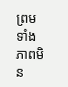ព្រមទាំងភាពមិន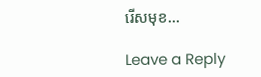រើសមុខ...

Leave a Reply